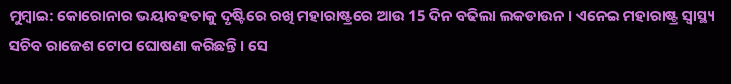ମୁମ୍ବାଇ: କୋରୋନାର ଭୟାବହତାକୁ ଦୃଷ୍ଟିରେ ରଖି ମହାରାଷ୍ଟ୍ରରେ ଆଉ 15 ଦିନ ବଢିଲା ଲକଡାଉନ । ଏନେଇ ମହାରାଷ୍ଟ୍ର ସ୍ବାସ୍ଥ୍ୟ ସଚିବ ରାଜେଶ ଟୋପ ଘୋଷଣା କରିଛନ୍ତି । ସେ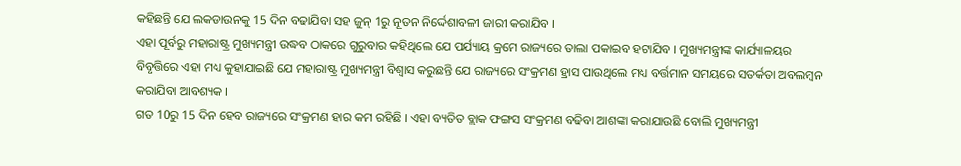କହିଛନ୍ତି ଯେ ଲକଡାଉନକୁ 15 ଦିନ ବଢାଯିବା ସହ ଜୁନ୍ 1ରୁ ନୂତନ ନିର୍ଦ୍ଦେଶାବଳୀ ଜାରୀ କରାଯିବ ।
ଏହା ପୂର୍ବରୁ ମହାରାଷ୍ଟ୍ର ମୁଖ୍ୟମନ୍ତ୍ରୀ ଉଦ୍ଧବ ଠାକରେ ଗୁରୁବାର କହିଥିଲେ ଯେ ପର୍ଯ୍ୟାୟ କ୍ରମେ ରାଜ୍ୟରେ ତାଲା ପକାଇବ ହଟାଯିବ । ମୁଖ୍ୟମନ୍ତ୍ରୀଙ୍କ କାର୍ଯ୍ୟାଳୟର ବିବୃତ୍ତିରେ ଏହା ମଧ୍ୟ କୁହାଯାଇଛି ଯେ ମହାରାଷ୍ଟ୍ର ମୁଖ୍ୟମନ୍ତ୍ରୀ ବିଶ୍ବାସ କରୁଛନ୍ତି ଯେ ରାଜ୍ୟରେ ସଂକ୍ରମଣ ହ୍ରାସ ପାଉଥିଲେ ମଧ୍ୟ ବର୍ତ୍ତମାନ ସମୟରେ ସତର୍କତା ଅବଲମ୍ବନ କରାଯିବା ଆବଶ୍ୟକ ।
ଗତ 10ରୁ 15 ଦିନ ହେବ ରାଜ୍ୟରେ ସଂକ୍ରମଣ ହାର କମ ରହିଛି । ଏହା ବ୍ୟତିତ ବ୍ଲାକ ଫଙ୍ଗସ ସଂକ୍ରମଣ ବଢିବା ଆଶଙ୍କା କରାଯାଉଛି ବୋଲି ମୁଖ୍ୟମନ୍ତ୍ରୀ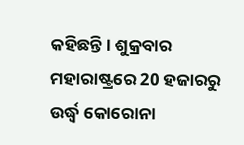କହିଛନ୍ତି । ଶୁକ୍ରବାର ମହାରାଷ୍ଟ୍ରରେ 20 ହଜାରରୁ ଉର୍ଦ୍ଧ୍ବ କୋରୋନା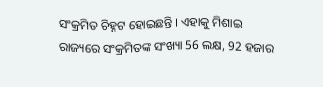ସଂକ୍ରମିତ ଚିହ୍ନଟ ହୋଇଛନ୍ତି । ଏହାକୁ ମିଶାଇ ରାଜ୍ୟରେ ସଂକ୍ରମିତଙ୍କ ସଂଖ୍ୟା 56 ଲକ୍ଷ, 92 ହଜାର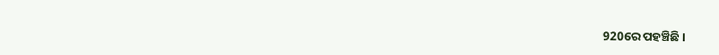920ରେ ପହଞ୍ଚିଛି ।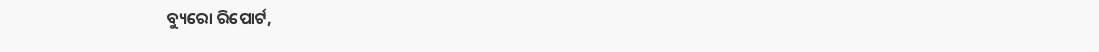ବ୍ୟୁରୋ ରିପୋର୍ଟ,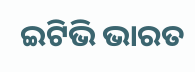ଇଟିଭି ଭାରତ